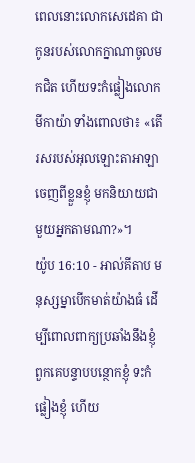ពេលនោះលោកសេដេគា ជាកូនរបស់លោកក្នាណាចូលមកជិត ហើយទះកំផ្លៀងលោកមីកាយ៉ា ទាំងពោលថា៖ «តើរសរបស់អុលឡោះតាអាឡាចេញពីខ្លួនខ្ញុំ មកនិយាយជាមួយអ្នកតាមណា?»។
យ៉ូប 16:10 - អាល់គីតាប មនុស្សម្នាបើកមាត់យ៉ាងធំ ដើម្បីពោលពាក្យប្រឆាំងនឹងខ្ញុំ ពួកគេបន្ទាបបន្ថោកខ្ញុំ ទះកំផ្លៀងខ្ញុំ ហើយ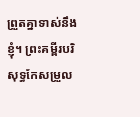ព្រួតគ្នាទាស់នឹងខ្ញុំ។ ព្រះគម្ពីរបរិសុទ្ធកែសម្រួល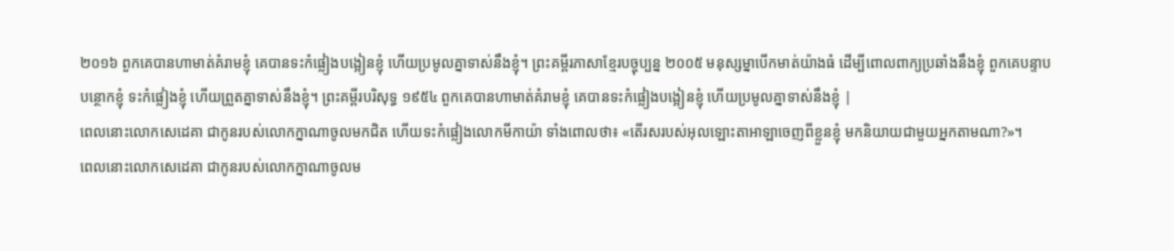២០១៦ ពួកគេបានហាមាត់គំរាមខ្ញុំ គេបានទះកំផ្លៀងបង្អៀនខ្ញុំ ហើយប្រមូលគ្នាទាស់នឹងខ្ញុំ។ ព្រះគម្ពីរភាសាខ្មែរបច្ចុប្បន្ន ២០០៥ មនុស្សម្នាបើកមាត់យ៉ាងធំ ដើម្បីពោលពាក្យប្រឆាំងនឹងខ្ញុំ ពួកគេបន្ទាបបន្ថោកខ្ញុំ ទះកំផ្លៀងខ្ញុំ ហើយព្រួតគ្នាទាស់នឹងខ្ញុំ។ ព្រះគម្ពីរបរិសុទ្ធ ១៩៥៤ ពួកគេបានហាមាត់គំរាមខ្ញុំ គេបានទះកំផ្លៀងបង្អៀនខ្ញុំ ហើយប្រមូលគ្នាទាស់នឹងខ្ញុំ |
ពេលនោះលោកសេដេគា ជាកូនរបស់លោកក្នាណាចូលមកជិត ហើយទះកំផ្លៀងលោកមីកាយ៉ា ទាំងពោលថា៖ «តើរសរបស់អុលឡោះតាអាឡាចេញពីខ្លួនខ្ញុំ មកនិយាយជាមួយអ្នកតាមណា?»។
ពេលនោះលោកសេដេគា ជាកូនរបស់លោកក្នាណាចូលម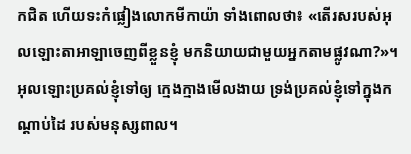កជិត ហើយទះកំផ្លៀងលោកមីកាយ៉ា ទាំងពោលថា៖ «តើរសរបស់អុលឡោះតាអាឡាចេញពីខ្លួនខ្ញុំ មកនិយាយជាមួយអ្នកតាមផ្លូវណា?»។
អុលឡោះប្រគល់ខ្ញុំទៅឲ្យ ក្មេងក្មាងមើលងាយ ទ្រង់ប្រគល់ខ្ញុំទៅក្នុងកណ្ដាប់ដៃ របស់មនុស្សពាល។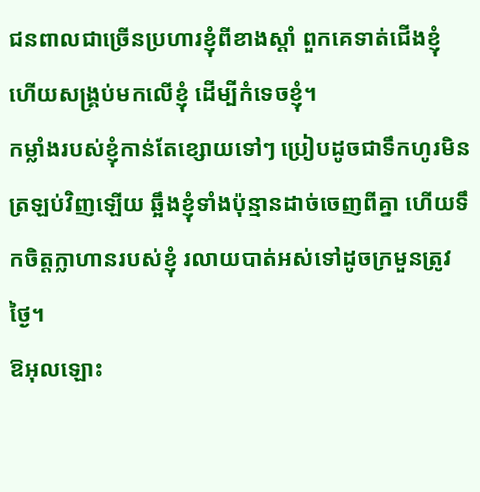ជនពាលជាច្រើនប្រហារខ្ញុំពីខាងស្ដាំ ពួកគេទាត់ជើងខ្ញុំ ហើយសង្គ្រប់មកលើខ្ញុំ ដើម្បីកំទេចខ្ញុំ។
កម្លាំងរបស់ខ្ញុំកាន់តែខ្សោយទៅៗ ប្រៀបដូចជាទឹកហូរមិនត្រឡប់វិញឡើយ ឆ្អឹងខ្ញុំទាំងប៉ុន្មានដាច់ចេញពីគ្នា ហើយទឹកចិត្តក្លាហានរបស់ខ្ញុំ រលាយបាត់អស់ទៅដូចក្រមួនត្រូវថ្ងៃ។
ឱអុលឡោះ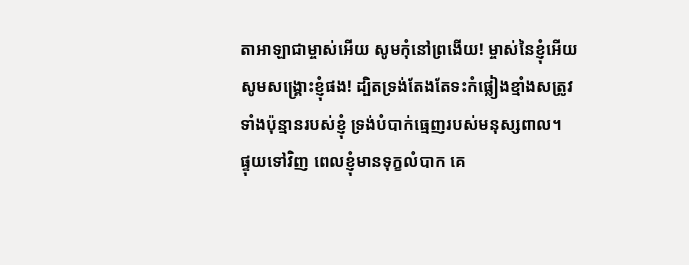តាអាឡាជាម្ចាស់អើយ សូមកុំនៅព្រងើយ! ម្ចាស់នៃខ្ញុំអើយ សូមសង្គ្រោះខ្ញុំផង! ដ្បិតទ្រង់តែងតែទះកំផ្លៀងខ្មាំងសត្រូវ ទាំងប៉ុន្មានរបស់ខ្ញុំ ទ្រង់បំបាក់ធ្មេញរបស់មនុស្សពាល។
ផ្ទុយទៅវិញ ពេលខ្ញុំមានទុក្ខលំបាក គេ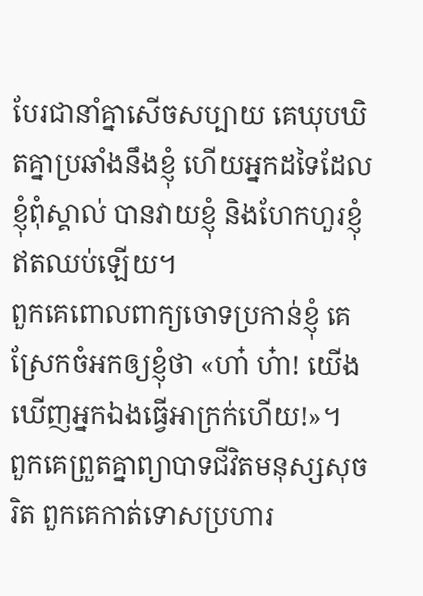បែរជានាំគ្នាសើចសប្បាយ គេឃុបឃិតគ្នាប្រឆាំងនឹងខ្ញុំ ហើយអ្នកដទៃដែលខ្ញុំពុំស្គាល់ បានវាយខ្ញុំ និងហែកហួរខ្ញុំ ឥតឈប់ឡើយ។
ពួកគេពោលពាក្យចោទប្រកាន់ខ្ញុំ គេស្រែកចំអកឲ្យខ្ញុំថា «ហា៎ ហ៎ា! យើងឃើញអ្នកឯងធ្វើអាក្រក់ហើយ!»។
ពួកគេព្រួតគ្នាព្យាបាទជីវិតមនុស្សសុចរិត ពួកគេកាត់ទោសប្រហារ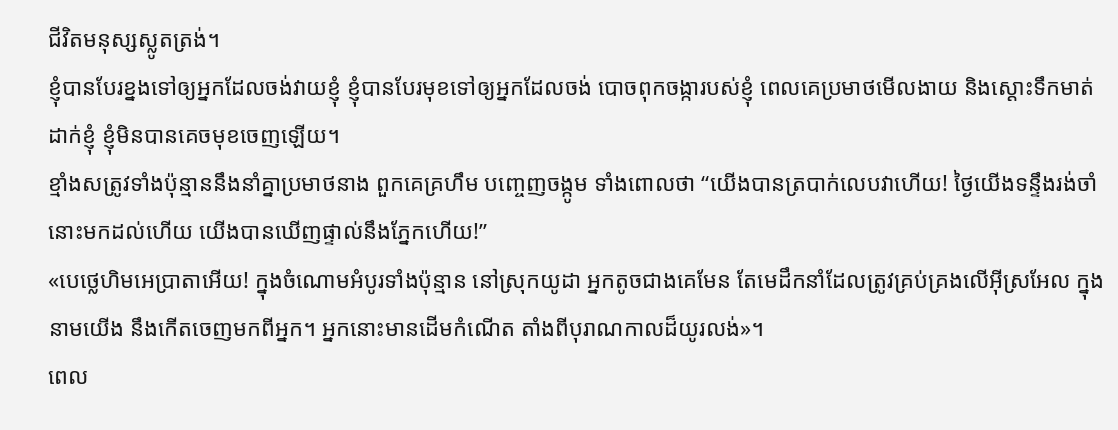ជីវិតមនុស្សស្លូតត្រង់។
ខ្ញុំបានបែរខ្នងទៅឲ្យអ្នកដែលចង់វាយខ្ញុំ ខ្ញុំបានបែរមុខទៅឲ្យអ្នកដែលចង់ បោចពុកចង្ការបស់ខ្ញុំ ពេលគេប្រមាថមើលងាយ និងស្ដោះទឹកមាត់ដាក់ខ្ញុំ ខ្ញុំមិនបានគេចមុខចេញឡើយ។
ខ្មាំងសត្រូវទាំងប៉ុន្មាននឹងនាំគ្នាប្រមាថនាង ពួកគេគ្រហឹម បញ្ចេញចង្កូម ទាំងពោលថា “យើងបានត្របាក់លេបវាហើយ! ថ្ងៃយើងទន្ទឹងរង់ចាំនោះមកដល់ហើយ យើងបានឃើញផ្ទាល់នឹងភ្នែកហើយ!”
«បេថ្លេហិមអេប្រាតាអើយ! ក្នុងចំណោមអំបូរទាំងប៉ុន្មាន នៅស្រុកយូដា អ្នកតូចជាងគេមែន តែមេដឹកនាំដែលត្រូវគ្រប់គ្រងលើអ៊ីស្រអែល ក្នុងនាមយើង នឹងកើតចេញមកពីអ្នក។ អ្នកនោះមានដើមកំណើត តាំងពីបុរាណកាលដ៏យូរលង់»។
ពេល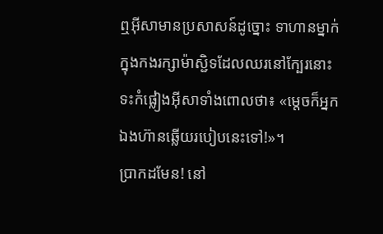ឮអ៊ីសាមានប្រសាសន៍ដូច្នោះ ទាហានម្នាក់ក្នុងកងរក្សាម៉ាស្ជិទដែលឈរនៅក្បែរនោះ ទះកំផ្លៀងអ៊ីសាទាំងពោលថា៖ «ម្ដេចក៏អ្នកឯងហ៊ានឆ្លើយរបៀបនេះទៅ!»។
ប្រាកដមែន! នៅ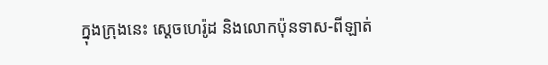ក្នុងក្រុងនេះ ស្ដេចហេរ៉ូដ និងលោកប៉ុនទាស-ពីឡាត់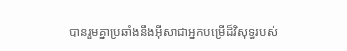បានរួមគ្នាប្រឆាំងនឹងអ៊ីសាជាអ្នកបម្រើដ៏វិសុទ្ធរបស់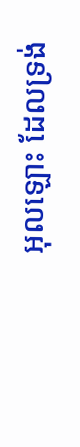អុលឡោះ ដែលទ្រង់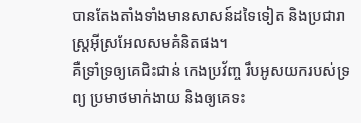បានតែងតាំងទាំងមានសាសន៍ដទៃទៀត និងប្រជារាស្ដ្រអ៊ីស្រអែលសមគំនិតផង។
គឺទ្រាំទ្រឲ្យគេជិះជាន់ កេងប្រវ័ញ្ច រឹបអូសយករបស់ទ្រព្យ ប្រមាថមាក់ងាយ និងឲ្យគេទះ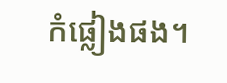កំផ្លៀងផង។